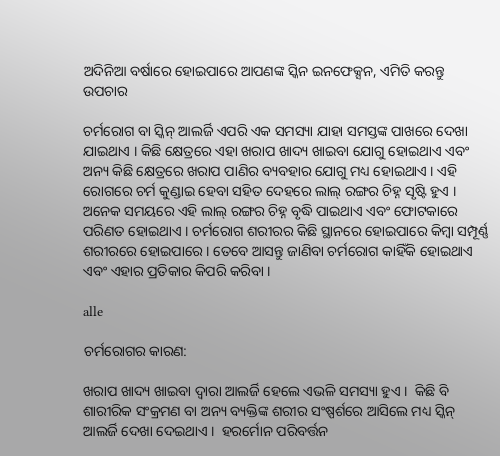ଅଦିନିଆ ବର୍ଷାରେ ହୋଇପାରେ ଆପଣଙ୍କ ସ୍କିନ ଇନଫେକ୍ସନ, ଏମିତି କରନ୍ତୁ ଉପଚାର

ଚର୍ମରୋଗ ବା ସ୍କିନ୍ ଆଲର୍ଜି ଏପରି ଏକ ସମସ୍ୟା ଯାହା ସମସ୍ତଙ୍କ ପାଖରେ ଦେଖା ଯାଇଥାଏ । କିଛି କ୍ଷେତ୍ରରେ ଏହା ଖରାପ ଖାଦ୍ୟ ଖାଇବା ଯୋଗୁ ହୋଇଥାଏ ଏବଂ ଅନ୍ୟ କିଛି କ୍ଷେତ୍ରରେ ଖରାପ ପାଣିର ବ୍ୟବହାର ଯୋଗୁ ମଧ୍ୟ ହୋଇଥାଏ । ଏହି ରୋଗରେ ଚର୍ମ କୁଣ୍ଡାଇ ହେବା ସହିତ ଦେହରେ ଲାଲ୍ ରଙ୍ଗର ଚିହ୍ନ ସୃଷ୍ଟି ହୁଏ । ଅନେକ ସମୟରେ ଏହି ଲାଲ୍ ରଙ୍ଗର ଚିହ୍ନ ବୃଦ୍ଧି ପାଇଥାଏ ଏବଂ ଫୋଟକାରେ ପରିଣତ ହୋଇଥାଏ । ଚର୍ମରୋଗ ଶରୀରର କିଛି ସ୍ଥାନରେ ହୋଇପାରେ କିମ୍ୱା ସମ୍ପୂର୍ଣ୍ଣ ଶରୀରରେ ହୋଇପାରେ । ତେବେ ଆସନ୍ତୁ ଜାଣିବା ଚର୍ମରୋଗ କାହିଁକି ହୋଇଥାଏ ଏବଂ ଏହାର ପ୍ରତିକାର କିପରି କରିବା ।

alle

ଚର୍ମରୋଗର କାରଣ:

ଖରାପ ଖାଦ୍ୟ ଖାଇବା ଦ୍ୱାରା ଆଲର୍ଜି ହେଲେ ଏଭଳି ସମସ୍ୟା ହୁଏ ।  କିଛି ବି ଶାରୀରିକ ସଂକ୍ରମଣ ବା ଅନ୍ୟ ବ୍ୟକ୍ତିଙ୍କ ଶରୀର ସଂଷ୍ପର୍ଶରେ ଆସିଲେ ମଧ୍ୟ ସ୍କିନ୍ ଆଲର୍ଜି ଦେଖା ଦେଇଥାଏ ।  ହରର୍ମୋନ ପରିବର୍ତ୍ତନ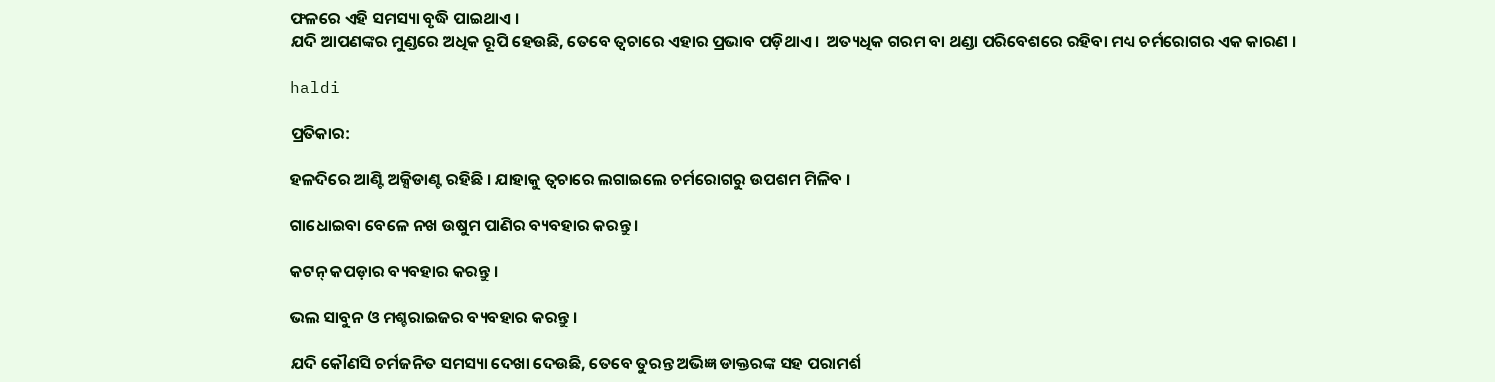ଫଳରେ ଏହି ସମସ୍ୟା ବୃଦ୍ଧି ପାଇଥାଏ ।
ଯଦି ଆପଣଙ୍କର ମୁଣ୍ଡରେ ଅଧିକ ରୂପି ହେଉଛି, ତେବେ ତ୍ୱଚାରେ ଏହାର ପ୍ରଭାବ ପଡ଼ିଥାଏ ।  ଅତ୍ୟଧିକ ଗରମ ବା ଥଣ୍ଡା ପରିବେଶରେ ରହିବା ମଧ୍ୟ ଚର୍ମରୋଗର ଏକ କାରଣ ।

haldi

ପ୍ରତିକାର:

ହଳଦିରେ ଆଣ୍ଟି ଅକ୍ସିଡାଣ୍ଟ ରହିଛି । ଯାହାକୁ ତ୍ୱଚାରେ ଲଗାଇଲେ ଚର୍ମରୋଗରୁ ଉପଶମ ମିଳିବ ।

ଗାଧୋଇବା ବେଳେ ନଖ ଉଷୁମ ପାଣିର ବ୍ୟବହାର କରନ୍ତୁ ।

କଟନ୍ କପଡ଼ାର ବ୍ୟବହାର କରନ୍ତୁ ।

ଭଲ ସାବୁନ ଓ ମଶ୍ଚରାଇଜର ବ୍ୟବହାର କରନ୍ତୁ ।

ଯଦି କୌଣସି ଚର୍ମଜନିତ ସମସ୍ୟା ଦେଖା ଦେଉଛି, ତେବେ ତୁରନ୍ତ ଅଭିଜ୍ଞ ଡାକ୍ତରଙ୍କ ସହ ପରାମର୍ଶ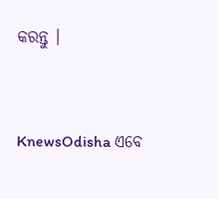କରନ୍ତୁ ।


KnewsOdisha ଏବେ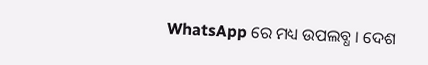WhatsApp ରେ ମଧ୍ୟ ଉପଲବ୍ଧ । ଦେଶ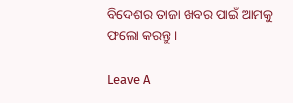ବିଦେଶର ତାଜା ଖବର ପାଇଁ ଆମକୁ ଫଲୋ କରନ୍ତୁ ।

Leave A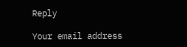Reply

Your email address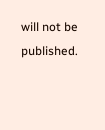will not be published.